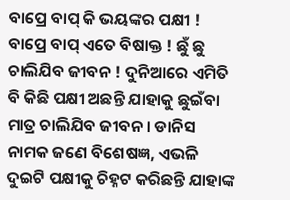ବାପ୍ରେ ବାପ୍ କି ଭୟଙ୍କର ପକ୍ଷୀ ! ବାପ୍ରେ ବାପ୍ ଏତେ ବିଷାକ୍ତ ! ଛୁଁ ଛୁ ଚାଲିଯିବ ଜୀବନ ! ଦୁନିଆରେ ଏମିତି ବି କିଛି ପକ୍ଷୀ ଅଛନ୍ତି ଯାହାକୁ ଛୁଇଁବା ମାତ୍ର ଚାଲିଯିବ ଜୀବନ । ଡାନିସ ନାମକ ଜଣେ ବିଶେଷଜ୍ଞ, ଏଭଳି ଦୁଇଟି ପକ୍ଷୀକୁ ଚିହ୍ନଟ କରିଛନ୍ତି ଯାହାଙ୍କ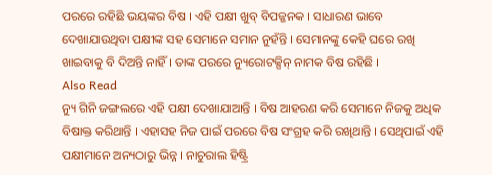ପରରେ ରହିଛି ଭୟଙ୍କର ବିଷ । ଏହି ପକ୍ଷୀ ଖୁବ୍ ବିପଜ୍ଜନକ । ସାଧାରଣ ଭାବେ ଦେଖାଯାଉଥିବା ପକ୍ଷୀଙ୍କ ସହ ସେମାନେ ସମାନ ନୁହଁନ୍ତି । ସେମାନଙ୍କୁ କେହି ଘରେ ରଖି ଖାଇବାକୁ ବି ଦିଅନ୍ତି ନାହିଁ । ତାଙ୍କ ପରରେ ନ୍ୟୁରୋଟକ୍ସିନ୍ ନାମକ ବିଷ ରହିଛି ।
Also Read
ନ୍ୟୁ ଗିନି ଜଙ୍ଗଲରେ ଏହି ପକ୍ଷୀ ଦେଖାଯାଆନ୍ତି । ବିଷ ଆହରଣ କରି ସେମାନେ ନିଜକୁ ଅଧିକ ବିଷାକ୍ତ କରିଥାନ୍ତି । ଏହାସହ ନିଜ ପାଇଁ ପରରେ ବିଷ ସଂଗ୍ରହ କରି ରଖିଥାନ୍ତି । ସେଥିପାଇଁ ଏହି ପକ୍ଷୀମାନେ ଅନ୍ୟଠାରୁ ଭିନ୍ନ । ନାଚୁରାଲ ହିଷ୍ଟ୍ରି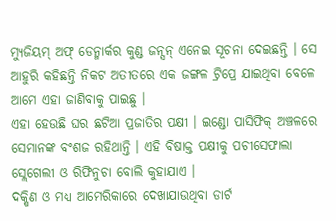ମ୍ୟୁଜିୟମ୍ ଅଫ୍ ଡେନ୍ମାର୍କର କୁଣ୍ଡ ଜନ୍ସନ୍ ଏନେଇ ସୂଚନା ଦେଇଛନ୍ତି । ସେ ଆହୁରି କହିଛନ୍ତି ନିକଟ ଅତୀତରେ ଏକ ଜଙ୍ଗଳ ଟ୍ରିପ୍ରେ ଯାଇଥିବା ବେଳେ ଆମେ ଏହା ଜାଣିବାକୁ ପାଇଛୁ ।
ଏହା ହେଉଛି ଘର ଛଟିଆ ପ୍ରଜାତିର ପକ୍ଷୀ । ଇଣ୍ଡୋ ପାସିଫିକ୍ ଅଞ୍ଚଳରେ ସେମାନଙ୍କ ବଂଶଜ ରହିଥାନ୍ତି । ଏହି ବିଷାକ୍ତ ପକ୍ଷୀକୁ ପଚୀସେଫାଲା ସ୍ଲେଗେଲୀ ଓ ରିଫିନୁଚା ବୋଲି କୁହାଯାଏ ।
ଦକ୍ଷିଣ ଓ ମଧ୍ୟ ଆମେରିକାରେ ଦେଖାଯାଉଥିବା ଡାର୍ଟ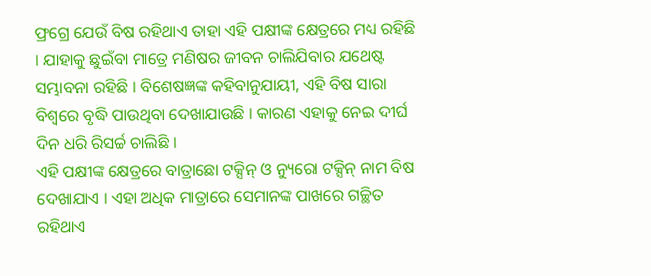ଫ୍ରଗ୍ରେ ଯେଉଁ ବିଷ ରହିଥାଏ ତାହା ଏହି ପକ୍ଷୀଙ୍କ କ୍ଷେତ୍ରରେ ମଧ୍ୟ ରହିଛି । ଯାହାକୁ ଛୁଇଁବା ମାତ୍ରେ ମଣିଷର ଜୀବନ ଚାଲିଯିବାର ଯଥେଷ୍ଟ ସମ୍ଭାବନା ରହିଛି । ବିଶେଷଜ୍ଞଙ୍କ କହିବାନୁଯାୟୀ, ଏହି ବିଷ ସାରା ବିଶ୍ୱରେ ବୃଦ୍ଧି ପାଉଥିବା ଦେଖାଯାଉଛି । କାରଣ ଏହାକୁ ନେଇ ଦୀର୍ଘ ଦିନ ଧରି ରିସର୍ଚ୍ଚ ଚାଲିଛି ।
ଏହି ପକ୍ଷୀଙ୍କ କ୍ଷେତ୍ରରେ ବାତ୍ରାଛୋ ଟକ୍ସିନ୍ ଓ ନ୍ୟୁରୋ ଟକ୍ସିନ୍ ନାମ ବିଷ ଦେଖାଯାଏ । ଏହା ଅଧିକ ମାତ୍ରାରେ ସେମାନଙ୍କ ପାଖରେ ଗଚ୍ଛିତ ରହିଥାଏ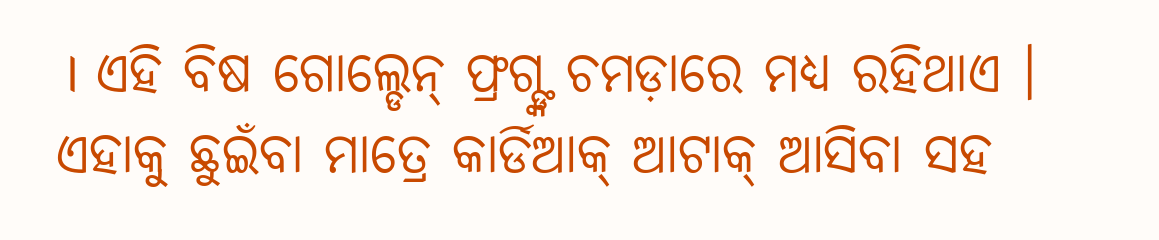। ଏହି ବିଷ ଗୋଲ୍ଡେନ୍ ଫ୍ରଗ୍ଙ୍କ ଚମଡ଼ାରେ ମଧ୍ୟ ରହିଥାଏ । ଏହାକୁ ଛୁଇଁବା ମାତ୍ରେ କାର୍ଡିଆକ୍ ଆଟାକ୍ ଆସିବା ସହ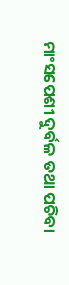ମାଂସପେଶୀ ଦୁର୍ବଳ ତଥା ପଚିବା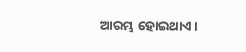ଆରମ୍ଭ ହୋଇଥାଏ ।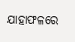ଯାହାଫଳରେ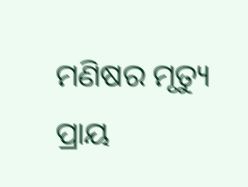ମଣିଷର ମୃତ୍ୟୁ ପ୍ରାୟ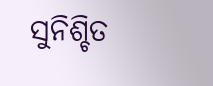ସୁନିଶ୍ଚିତ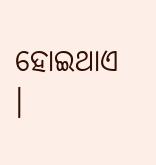ହୋଇଥାଏ ।